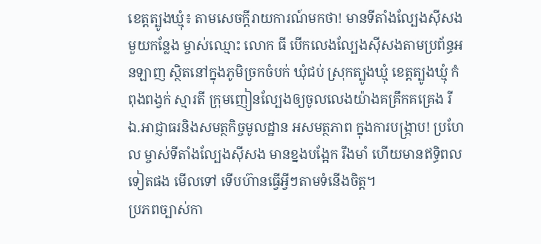ខេត្តត្បូងឃ្មុំ៖ តាមសេចក្តីរាយការណ៍មកថា! មានទីតាំងល្បែងស៊ីសងមួយកន្លែង ម្ចាស់ឈ្មោះ លោក ធី បើកលេងល្បែងស៊ីសងតាមប្រព័ន្ធអនឡាញ ស្ថិតនៅក្នុងភូមិច្រកចំបក់ ឃុំជប់ ស្រុកត្បូងឃ្មុំ ខេត្តត្បូងឃ្មុំ កំពុងពង្វក់ ស្មារតី ក្រុមញៀនល្បែងឲ្យចូលលេងយ៉ាងគគ្រឹកគគ្រេង រីឯ.អាជ្ញាធរនិងសមត្ថកិច្ចមូលដ្ឋាន អសមត្ថភាព ក្នុងការបង្រ្កាប! ប្រហែល ម្ចាស់ទីតាំងល្បែងស៊ីសង មានខ្នងបង្អែក រឹងមាំ ហើយមានឥទ្ធិពល ទៀតផង មើលទៅ ទើបហ៊ានធ្វើអ្វីៗតាមទំនើងចិត្ត។
ប្រភពច្បាស់កា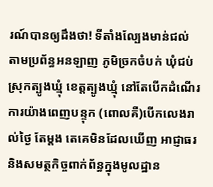រណ៍បានឲ្យដឹងថា! ទីតាំងល្បែងមាន់ជល់ តាមប្រព័ន្ធអនឡាញ ភូមិច្រកចំបក់ ឃុំជប់ ស្រុកត្បូងឃ្មុំ ខេត្តត្បូងឃ្មុំ នៅតែបើកដំណើរការយ៉ាងពេញបន្ទុក (ពោលគឺ)បើកលេងរាល់ថ្ងៃ តែម្តង តេគេមិនដែលឃើញ អាជ្ញាធរនិងសមត្ថកិច្ចពាក់ព័ន្ធក្នុងមូលដ្ឋាន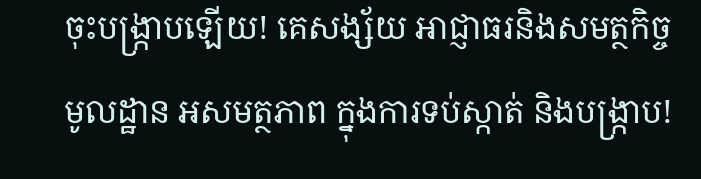ចុះបង្ក្រាបឡើយ! គេសង្ស័យ អាជ្ញាធរនិងសមត្ថកិច្ចមូលដ្ឋាន អសមត្ថភាព ក្នុងការទប់ស្កាត់ និងបង្រ្កាប!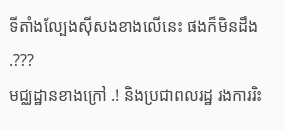ទីតាំងល្បែងស៊ីសងខាងលើនេះ ផងក៏មិនដឹង .???
មជ្ឈដ្ឋានខាងក្រៅ .! និងប្រជាពលរដ្ឋ រងការរិះ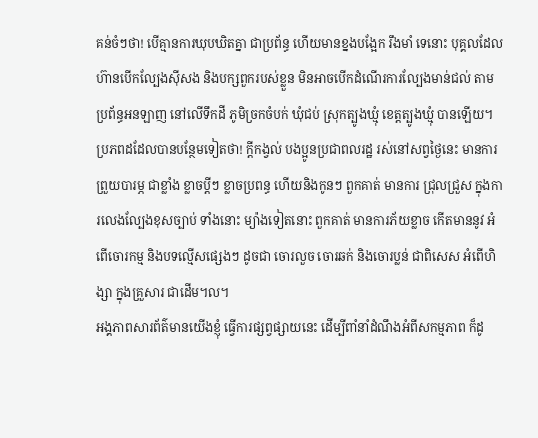គន់ចំៗថា! បើគ្មានការឃុបឃិតគ្នា ជាប្រព័ន្ធ ហើយមានខ្នងបង្អែក រឹងមាំ ទេនោះ បុគ្គលដែលហ៊ានបើកល្បែងសុីសង និងបក្សពួករបស់ខ្លួន មិនអាចបើកដំណើរការល្បែងមាន់ជល់ តាមប្រព័ន្ធអនឡាញ នៅលើទឹកដី ភូមិច្រកចំបក់ ឃុំជប់ ស្រុកត្បូងឃ្មុំ ខេត្តត្បូងឃ្មុំ បានឡើយ។
ប្រភពដដែលបានបន្ថែមទៀតថា! ក្តីកង្វល់ បងប្អូនប្រជាពលរដ្ឋ រស់នៅសព្វថ្ងៃនេះ មានការព្រួយបារម្ភ ជាខ្លាំង ខ្លាចប្ដីៗ ខ្លាចប្រពន្ធ ហើយនិងកូនៗ ពួកគាត់ មានការ ជ្រុលជ្រួស ក្នុងការលេងល្បែងខុសច្បាប់ ទាំងនោះ ម្យ៉ាងទៀតនោះ ពួកគាត់ មានការភ័យខ្លាច កើតមាននូវ អំពើចោរកម្ម និងបទល្មើសផ្សេងៗ ដូចជា ចោរលួច ចោរឆក់ និងចោរប្លន់ ជាពិសេស អំពើហិង្សា ក្នុងគ្រួសារ ជាដើម។ល។
អង្គភាពសារព័ត៌មានយើងខ្ញុំ ធ្វើការផ្សព្វផ្សាយនេះ ដើម្បីពាំនាំដំណឹងអំពីសកម្មភាព ក៏ដូ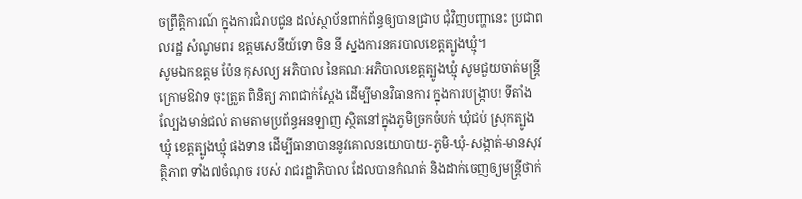ចព្រឹត្តិការណ៍ ក្នុងការជំរាបជូន ដល់ស្ថាប័នពាក់ព័ន្ធឲ្យបានជ្រាប ជុំវិញបញ្ហានេះ ប្រជាពលរដ្ឋ សំណូមពរ ឧត្តមសេនីយ៍ទោ ចិន នី ស្នងការនគរបាលខេត្តត្បូងឃ្មុំ។
សូមឯកឧត្តម ប៉ែន កុសល្យ អភិបាល នៃគណៈអភិបាលខេត្តត្បូងឃ្មុំ សូមជួយចាត់មន្ត្រីក្រោមឱវាទ ចុះត្រួត ពិនិត្យ ភាពជាក់ស្តែង ដើម្បីមានវិធានការ ក្នុងការបង្រ្កាប! ទីតាំងល្បែងមាន់ជល់ តាមតាមប្រព័ន្ធអនឡាញ ស្ថិតនៅក្នុងភូមិច្រកចំបក់ ឃុំជប់ ស្រុកត្បូងឃ្មុំ ខេត្តត្បូងឃ្មុំ ផងទាន ដើម្បីធានាបាននូវគោលនយោបាយ-ភូមិ-ឃុំ-សង្កាត់-មានសុវត្ថិភាព ទាំង៧ចំណុច របស់ រាជរដ្ឋាភិបាល ដែលបានកំណត់ និងដាក់ចេញឲ្យមន្ត្រីថាក់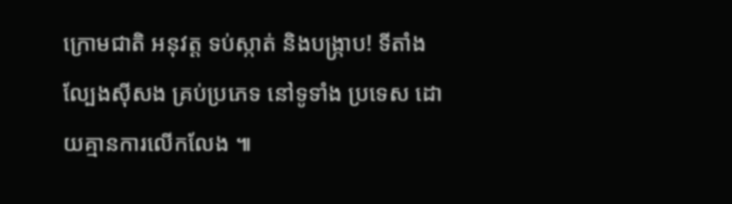ក្រោមជាតិ អនុវត្ត ទប់ស្កាត់ និងបង្ក្រាប! ទីតាំងល្បែងស៊ីសង គ្រប់ប្រភេទ នៅទូទាំង ប្រទេស ដោយគ្មានការលើកលែង ៕